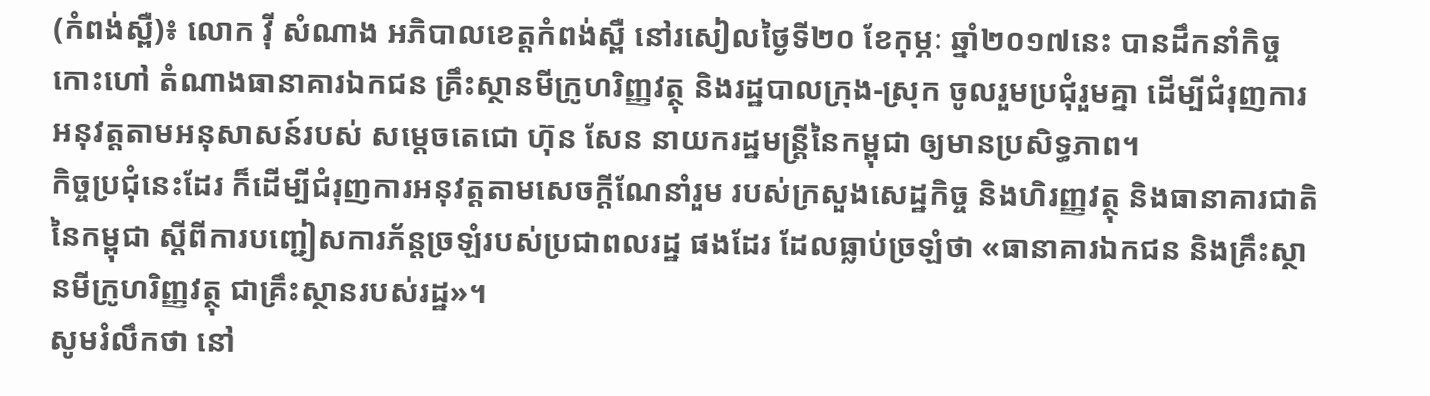(កំពង់ស្ពឺ)៖ លោក វ៉ី សំណាង អភិបាលខេត្តកំពង់ស្ពឺ នៅរសៀលថ្ងៃទី២០ ខែកុម្ភៈ ឆ្នាំ២០១៧នេះ បានដឹកនាំកិច្ចកោះហៅ តំណាងធានាគារឯកជន គ្រឹះស្ថានមីក្រូហរិញ្ញវត្ថុ និងរដ្ឋបាលក្រុង-ស្រុក ចូលរួមប្រជុំរួមគ្នា ដើម្បីជំរុញការអនុវត្តតាមអនុសាសន៍របស់ សម្ដេចតេជោ ហ៊ុន សែន នាយករដ្ឋមន្រ្តីនៃកម្ពុជា ឲ្យមានប្រសិទ្ធភាព។
កិច្ចប្រជុំនេះដែរ ក៏ដើម្បីជំរុញការអនុវត្តតាមសេចក្ដីណែនាំរួម របស់ក្រសួងសេដ្ឋកិច្ច និងហិរញ្ញវត្ថុ និងធានាគារជាតិនៃកម្ពុជា ស្ដីពីការបញ្ជៀសការភ័ន្តច្រឡំរបស់ប្រជាពលរដ្ឋ ផងដែរ ដែលធ្លាប់ច្រឡំថា «ធានាគារឯកជន និងគ្រឹះស្ថានមីក្រូហរិញ្ញវត្ថុ ជាគ្រឹះស្ថានរបស់រដ្ឋ»។
សូមរំលឹកថា នៅ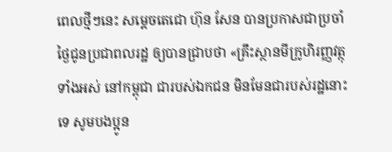ពេលថ្មីៗនេះ សម្តេចតេជោ ហ៊ុន សែន បានប្រកាសជាប្រចាំថ្ងៃជូនប្រជាពលរដ្ឋ ឲ្យបានជ្រាបថា «គ្រឹះស្ថានមីក្រូហិរញ្ញវត្ថុទាំងអស់ នៅកម្ពុជា ជារបស់ឯកជន មិនមែនជារបស់រដ្ឋនោះទេ សូមបងប្អូន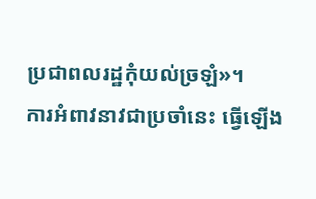ប្រជាពលរដ្ឋកុំយល់ច្រឡំ»។
ការអំពាវនាវជាប្រចាំនេះ ធ្វើឡើង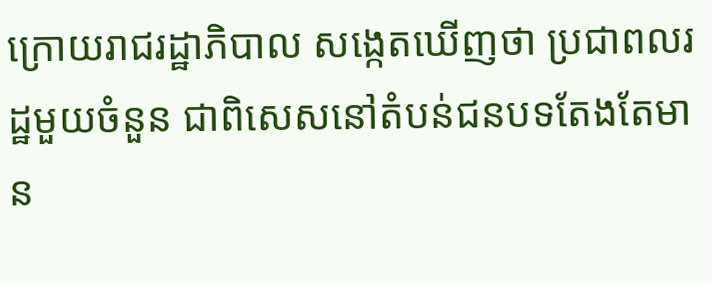ក្រោយរាជរដ្ឋាភិបាល សង្កេតឃើញថា ប្រជាពលរដ្ឋមួយចំនួន ជាពិសេសនៅតំបន់ជនបទតែងតែមាន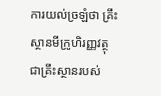ការយល់ច្រឡំថា គ្រឹះស្ថានមីក្រូហិរញ្ញវត្ថុ ជាគ្រឹះស្ថានរបស់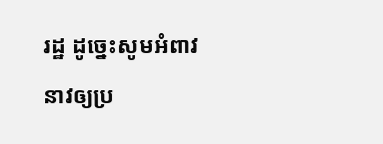រដ្ឋ ដូច្នេះសូមអំពាវនាវឲ្យប្រ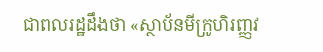ជាពលរដ្ឋដឹងថា «ស្ថាប័នមីក្រូហិរញ្ញវ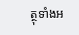ត្ថុទាំងអ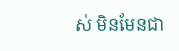ស់ មិនមែនជា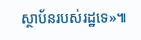ស្ថាប័នរបស់រដ្ឋទេ»៕